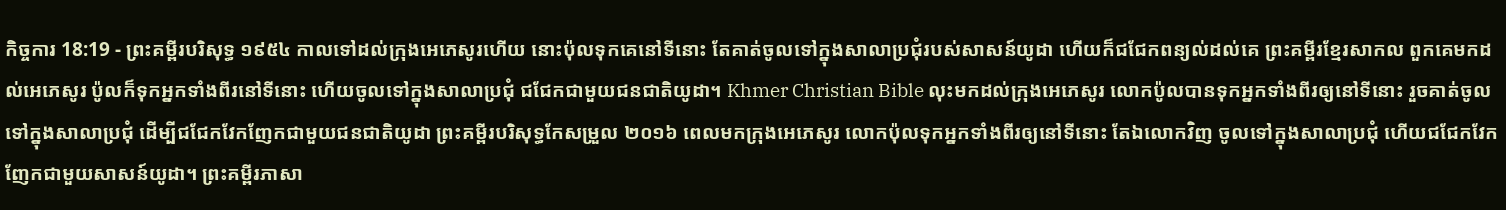កិច្ចការ 18:19 - ព្រះគម្ពីរបរិសុទ្ធ ១៩៥៤ កាលទៅដល់ក្រុងអេភេសូរហើយ នោះប៉ុលទុកគេនៅទីនោះ តែគាត់ចូលទៅក្នុងសាលាប្រជុំរបស់សាសន៍យូដា ហើយក៏ជជែកពន្យល់ដល់គេ ព្រះគម្ពីរខ្មែរសាកល ពួកគេមកដល់អេភេសូរ ប៉ូលក៏ទុកអ្នកទាំងពីរនៅទីនោះ ហើយចូលទៅក្នុងសាលាប្រជុំ ជជែកជាមួយជនជាតិយូដា។ Khmer Christian Bible លុះមកដល់ក្រុងអេភេសូរ លោកប៉ូលបានទុកអ្នកទាំងពីរឲ្យនៅទីនោះ រួចគាត់ចូលទៅក្នុងសាលាប្រជុំ ដើម្បីជជែកវែកញែកជាមួយជនជាតិយូដា ព្រះគម្ពីរបរិសុទ្ធកែសម្រួល ២០១៦ ពេលមកក្រុងអេភេសូរ លោកប៉ុលទុកអ្នកទាំងពីរឲ្យនៅទីនោះ តែឯលោកវិញ ចូលទៅក្នុងសាលាប្រជុំ ហើយជជែកវែកញែកជាមួយសាសន៍យូដា។ ព្រះគម្ពីរភាសា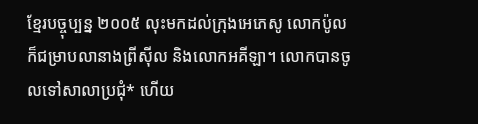ខ្មែរបច្ចុប្បន្ន ២០០៥ លុះមកដល់ក្រុងអេភេសូ លោកប៉ូលក៏ជម្រាបលានាងព្រីស៊ីល និងលោកអគីឡា។ លោកបានចូលទៅសាលាប្រជុំ* ហើយ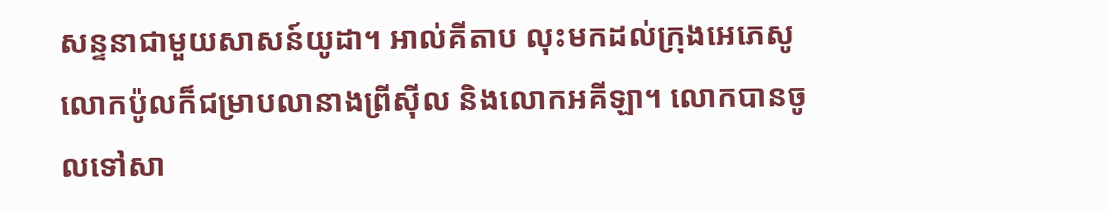សន្ទនាជាមួយសាសន៍យូដា។ អាល់គីតាប លុះមកដល់ក្រុងអេភេសូ លោកប៉ូលក៏ជម្រាបលានាងព្រីស៊ីល និងលោកអគីឡា។ លោកបានចូលទៅសា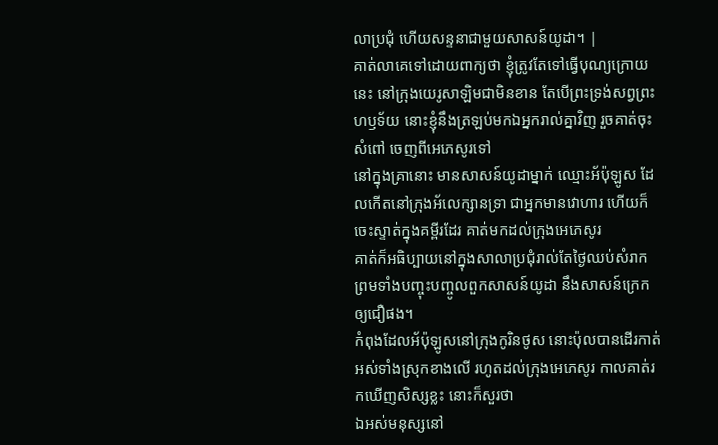លាប្រជុំ ហើយសន្ទនាជាមួយសាសន៍យូដា។ |
គាត់លាគេទៅដោយពាក្យថា ខ្ញុំត្រូវតែទៅធ្វើបុណ្យក្រោយនេះ នៅក្រុងយេរូសាឡិមជាមិនខាន តែបើព្រះទ្រង់សព្វព្រះហឫទ័យ នោះខ្ញុំនឹងត្រឡប់មកឯអ្នករាល់គ្នាវិញ រួចគាត់ចុះសំពៅ ចេញពីអេភេសូរទៅ
នៅក្នុងគ្រានោះ មានសាសន៍យូដាម្នាក់ ឈ្មោះអ័ប៉ុឡូស ដែលកើតនៅក្រុងអ័លេក្សានទ្រា ជាអ្នកមានវោហារ ហើយក៏ចេះស្ទាត់ក្នុងគម្ពីរដែរ គាត់មកដល់ក្រុងអេភេសូរ
គាត់ក៏អធិប្បាយនៅក្នុងសាលាប្រជុំរាល់តែថ្ងៃឈប់សំរាក ព្រមទាំងបញ្ចុះបញ្ចូលពួកសាសន៍យូដា នឹងសាសន៍ក្រេកឲ្យជឿផង។
កំពុងដែលអ័ប៉ុឡូសនៅក្រុងកូរិនថូស នោះប៉ុលបានដើរកាត់អស់ទាំងស្រុកខាងលើ រហូតដល់ក្រុងអេភេសូរ កាលគាត់រកឃើញសិស្សខ្លះ នោះក៏សួរថា
ឯអស់មនុស្សនៅ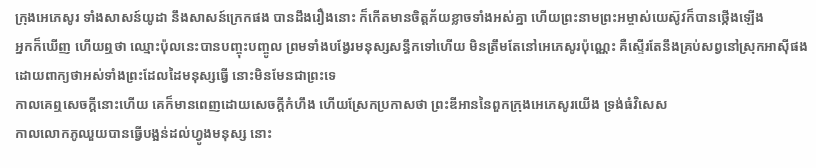ក្រុងអេភេសូរ ទាំងសាសន៍យូដា នឹងសាសន៍ក្រេកផង បានដឹងរឿងនោះ ក៏កើតមានចិត្តភ័យខ្លាចទាំងអស់គ្នា ហើយព្រះនាមព្រះអម្ចាស់យេស៊ូវក៏បានថ្កើងឡើង
អ្នកក៏ឃើញ ហើយឮថា ឈ្មោះប៉ុលនេះបានបញ្ចុះបញ្ចូល ព្រមទាំងបង្វែរមនុស្សសន្ធឹកទៅហើយ មិនត្រឹមតែនៅអេភេសូរប៉ុណ្ណេះ គឺស្ទើរតែនឹងគ្រប់សព្វនៅស្រុកអាស៊ីផង ដោយពាក្យថាអស់ទាំងព្រះដែលដៃមនុស្សធ្វើ នោះមិនមែនជាព្រះទេ
កាលគេឮសេចក្ដីនោះហើយ គេក៏មានពេញដោយសេចក្ដីកំហឹង ហើយស្រែកប្រកាសថា ព្រះឌីអាននៃពួកក្រុងអេភេសូរយើង ទ្រង់ធំវិសេស
កាលលោកភូឈួយបានធ្វើបង្អន់ដល់ហ្វូងមនុស្ស នោះ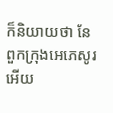ក៏និយាយថា នែ ពួកក្រុងអេភេសូរអើយ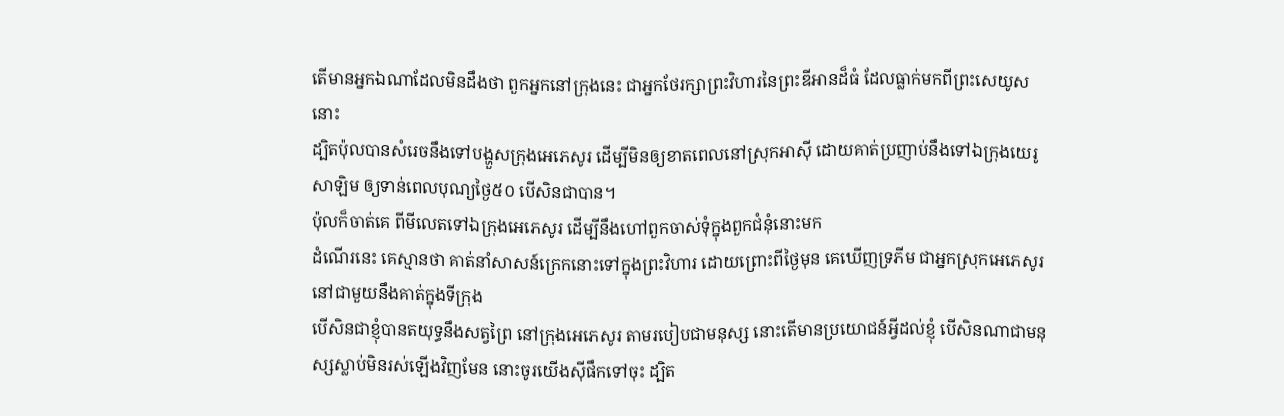តើមានអ្នកឯណាដែលមិនដឹងថា ពួកអ្នកនៅក្រុងនេះ ជាអ្នកថែរក្សាព្រះវិហារនៃព្រះឌីអានដ៏ធំ ដែលធ្លាក់មកពីព្រះសេយូសនោះ
ដ្បិតប៉ុលបានសំរេចនឹងទៅបង្ហួសក្រុងអេភេសូរ ដើម្បីមិនឲ្យខាតពេលនៅស្រុកអាស៊ី ដោយគាត់ប្រញាប់នឹងទៅឯក្រុងយេរូសាឡិម ឲ្យទាន់ពេលបុណ្យថ្ងៃ៥០ បើសិនជាបាន។
ប៉ុលក៏ចាត់គេ ពីមីលេតទៅឯក្រុងអេភេសូរ ដើម្បីនឹងហៅពួកចាស់ទុំក្នុងពួកជំនុំនោះមក
ដំណើរនេះ គេស្មានថា គាត់នាំសាសន៍ក្រេកនោះទៅក្នុងព្រះវិហារ ដោយព្រោះពីថ្ងៃមុន គេឃើញទ្រភីម ជាអ្នកស្រុកអេភេសូរ នៅជាមួយនឹងគាត់ក្នុងទីក្រុង
បើសិនជាខ្ញុំបានតយុទ្ធនឹងសត្វព្រៃ នៅក្រុងអេភេសូរ តាមរបៀបជាមនុស្ស នោះតើមានប្រយោជន៍អ្វីដល់ខ្ញុំ បើសិនណាជាមនុស្សស្លាប់មិនរស់ឡើងវិញមែន នោះចូរយើងស៊ីផឹកទៅចុះ ដ្បិត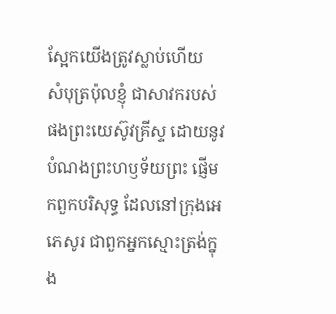ស្អែកយើងត្រូវស្លាប់ហើយ
សំបុត្រប៉ុលខ្ញុំ ជាសាវករបស់ផងព្រះយេស៊ូវគ្រីស្ទ ដោយនូវបំណងព្រះហឫទ័យព្រះ ផ្ញើមកពួកបរិសុទ្ធ ដែលនៅក្រុងអេភេសូរ ជាពួកអ្នកស្មោះត្រង់ក្នុង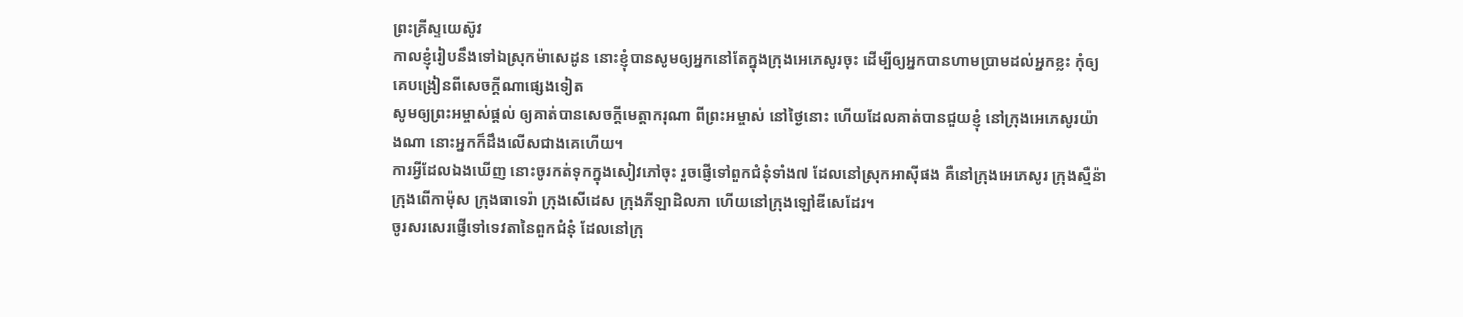ព្រះគ្រីស្ទយេស៊ូវ
កាលខ្ញុំរៀបនឹងទៅឯស្រុកម៉ាសេដូន នោះខ្ញុំបានសូមឲ្យអ្នកនៅតែក្នុងក្រុងអេភេសូរចុះ ដើម្បីឲ្យអ្នកបានហាមប្រាមដល់អ្នកខ្លះ កុំឲ្យគេបង្រៀនពីសេចក្ដីណាផ្សេងទៀត
សូមឲ្យព្រះអម្ចាស់ផ្តល់ ឲ្យគាត់បានសេចក្ដីមេត្តាករុណា ពីព្រះអម្ចាស់ នៅថ្ងៃនោះ ហើយដែលគាត់បានជួយខ្ញុំ នៅក្រុងអេភេសូរយ៉ាងណា នោះអ្នកក៏ដឹងលើសជាងគេហើយ។
ការអ្វីដែលឯងឃើញ នោះចូរកត់ទុកក្នុងសៀវភៅចុះ រួចផ្ញើទៅពួកជំនុំទាំង៧ ដែលនៅស្រុកអាស៊ីផង គឺនៅក្រុងអេភេសូរ ក្រុងស្មឺន៉ា ក្រុងពើកាម៉ុស ក្រុងធាទេរ៉ា ក្រុងសើដេស ក្រុងភីឡាដិលភា ហើយនៅក្រុងឡៅឌីសេដែរ។
ចូរសរសេរផ្ញើទៅទេវតានៃពួកជំនុំ ដែលនៅក្រុ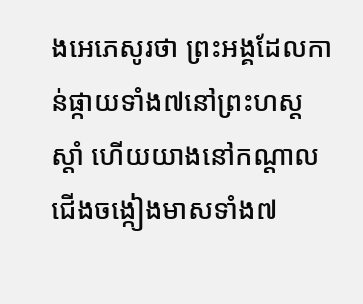ងអេភេសូរថា ព្រះអង្គដែលកាន់ផ្កាយទាំង៧នៅព្រះហស្តស្តាំ ហើយយាងនៅកណ្តាលជើងចង្កៀងមាសទាំង៧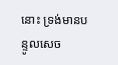នោះ ទ្រង់មានបន្ទូលសេច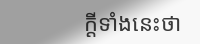ក្ដីទាំងនេះថា